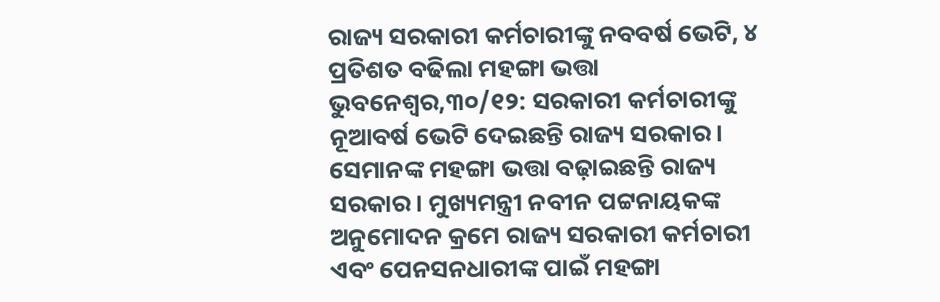ରାଜ୍ୟ ସରକାରୀ କର୍ମଚାରୀଙ୍କୁ ନବବର୍ଷ ଭେଟି, ୪ ପ୍ରତିଶତ ବଢିଲା ମହଙ୍ଗା ଭତ୍ତା
ଭୁବନେଶ୍ୱର,୩୦/୧୨: ସରକାରୀ କର୍ମଚାରୀଙ୍କୁ ନୂଆବର୍ଷ ଭେଟି ଦେଇଛନ୍ତି ରାଜ୍ୟ ସରକାର। ସେମାନଙ୍କ ମହଙ୍ଗା ଭତ୍ତା ବଢ଼ାଇଛନ୍ତି ରାଜ୍ୟ ସରକାର। ମୁଖ୍ୟମନ୍ତ୍ରୀ ନବୀନ ପଟ୍ଟନାୟକଙ୍କ ଅନୁମୋଦନ କ୍ରମେ ରାଜ୍ୟ ସରକାରୀ କର୍ମଚାରୀ ଏବଂ ପେନସନଧାରୀଙ୍କ ପାଇଁ ମହଙ୍ଗା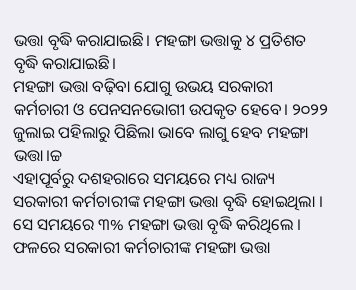ଭତ୍ତା ବୃଦ୍ଧି କରାଯାଇଛି। ମହଙ୍ଗା ଭତ୍ତାକୁ ୪ ପ୍ରତିଶତ ବୃଦ୍ଧି କରାଯାଇଛି।
ମହଙ୍ଗା ଭତ୍ତା ବଢ଼ିବା ଯୋଗୁ ଉଭୟ ସରକାରୀ କର୍ମଚାରୀ ଓ ପେନସନଭୋଗୀ ଉପକୃତ ହେବେ। ୨୦୨୨ ଜୁଲାଇ ପହିଲାରୁ ପିଛିଲା ଭାବେ ଲାଗୁ ହେବ ମହଙ୍ଗା ଭତ୍ତା।ଚ୍ଚ
ଏହାପୂର୍ବରୁ ଦଶହରାରେ ସମୟରେ ମଧ୍ୟ ରାଜ୍ୟ ସରକାରୀ କର୍ମଚାରୀଙ୍କ ମହଙ୍ଗା ଭତ୍ତା ବୃଦ୍ଧି ହୋଇଥିଲା । ସେ ସମୟରେ ୩% ମହଙ୍ଗା ଭତ୍ତା ବୃଦ୍ଧି କରିଥିଲେ । ଫଳରେ ସରକାରୀ କର୍ମଚାରୀଙ୍କ ମହଙ୍ଗା ଭତ୍ତା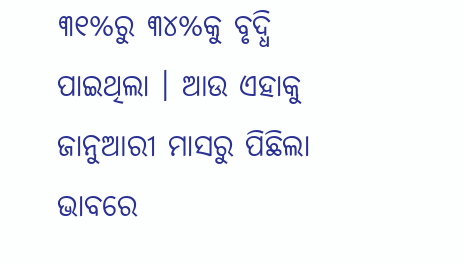୩୧%ରୁ ୩୪%କୁ ବୃଦ୍ଧି ପାଇଥିଲା । ଆଉ ଏହାକୁ ଜାନୁଆରୀ ମାସରୁ ପିଛିଲା ଭାବରେ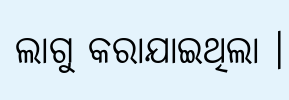ଲାଗୁ କରାଯାଇଥିଲା ।